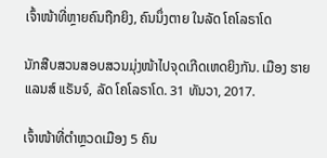ເຈົ້າໜ້າທີ່ຫຼາຍຄົນຖືກຍິງ, ຄົນນຶ່ງຕາຍ ໃນລັດ ໂຄໂລຣາໂດ

ນັກສືບສວນສອບສວນມຸ່ງໜ້າໄປຈຸດເກີດເຫດຍິງກັນ. ເມືອງ ຮາຍແລນສ໌ ແຣັນຈ໌, ລັດ ໂຄໂລຣາໂດ. 31 ທັນວາ, 2017.

ເຈົ້າໜ້າທີ່ຕຳຫຼວດເມືອງ 5 ຄົນ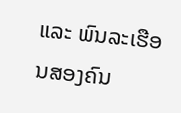ແລະ ພົນລະເຮືອນສອງຄົນ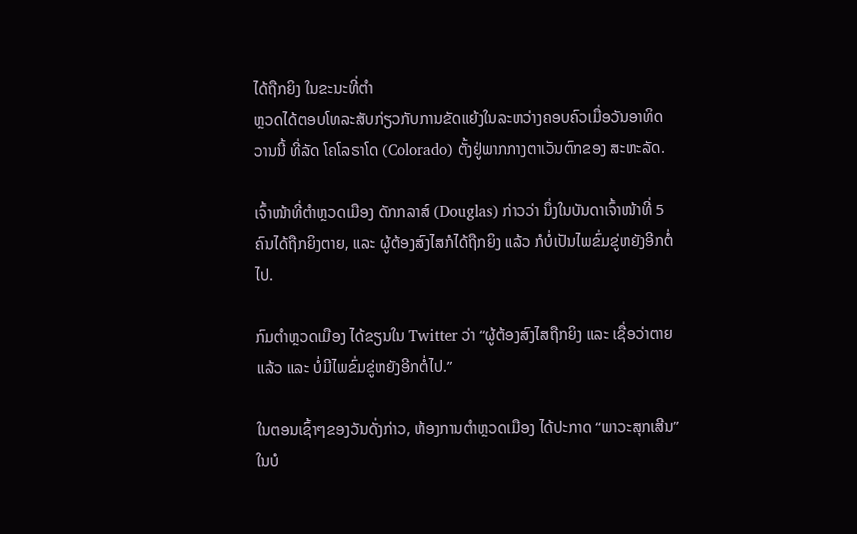ໄດ້ຖືກຍິງ ໃນຂະນະທີ່ຕຳ
ຫຼວດໄດ້ຕອບໂທລະສັບກ່ຽວກັບການຂັດແຍ້ງໃນລະຫວ່າງຄອບຄົວເມື່ອວັນອາທິດ
ວານນີ້ ທີ່ລັດ ໂຄໂລຣາໂດ (Colorado) ຕັ້ງຢູ່ພາກກາງຕາເວັນຕົກຂອງ ສະຫະລັດ.

ເຈົ້າໜ້າທີ່ຕຳຫຼວດເມືອງ ດັກກລາສ໌ (Douglas) ກ່າວວ່າ ນຶ່ງໃນບັນດາເຈົ້າໜ້າທີ່ 5
ຄົນໄດ້ຖືກຍິງຕາຍ, ແລະ ຜູ້ຕ້ອງສົງໄສກໍໄດ້ຖືກຍິງ ແລ້ວ ກໍບໍ່ເປັນໄພຂົ່ມຂູ່ຫຍັງອີກຕໍ່
ໄປ.

ກົມຕຳຫຼວດເມືອງ ໄດ້ຂຽນໃນ Twitter ວ່າ “ຜູ້ຕ້ອງສົງໄສຖືກຍິງ ແລະ ເຊື່ອວ່າຕາຍ
ແລ້ວ ແລະ ບໍ່ມີໄພຂົ່ມຂູ່ຫຍັງອີກຕໍ່ໄປ.”

ໃນຕອນເຊົ້າໆຂອງວັນດັ່ງກ່າວ, ຫ້ອງການຕຳຫຼວດເມືອງ ໄດ້ປະກາດ “ພາວະສຸກເສີນ”
ໃນບໍ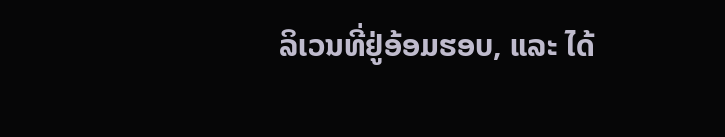ລິເວນທີ່ຢູ່ອ້ອມຮອບ, ແລະ ໄດ້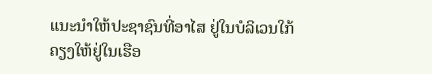ແນະນຳໃຫ້ປະຊາຊົນທີ່ອາໄສ ຢູ່ໃນບໍລິເວນໃກ້
ຄຽງໃຫ້ຢູ່ໃນເຮືອ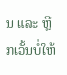ນ ແລະ ຫຼີກເວັ້ນບໍ່ໃຫ້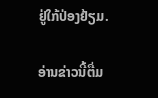ຢູ່ໃກ້ປ່ອງຢ້ຽມ.

ອ່ານຂ່າວນີ້ຕື່ມ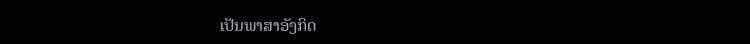ເປັນພາສາອັງກິດ